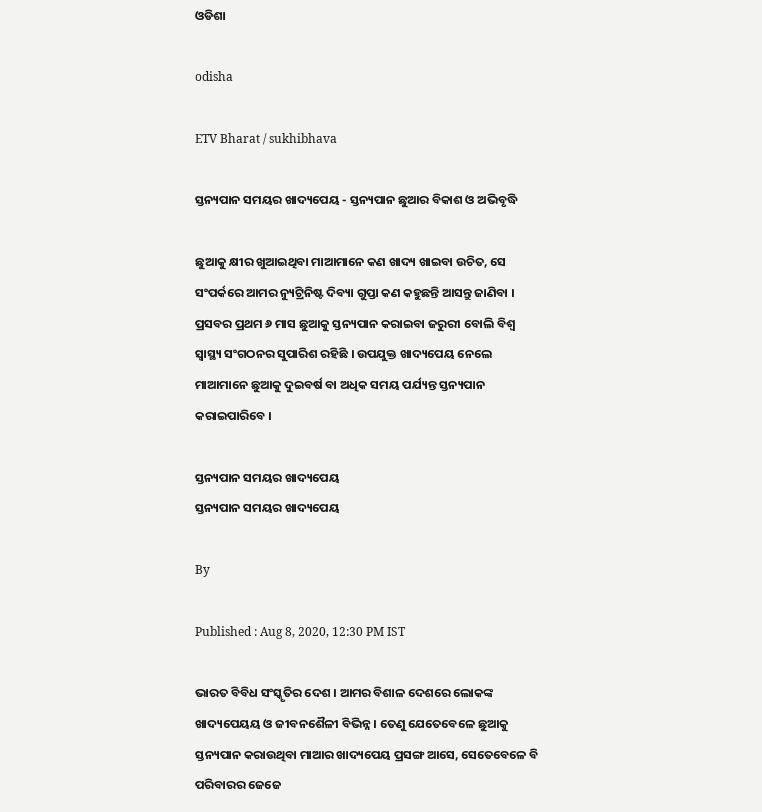ଓଡିଶା

odisha

ETV Bharat / sukhibhava

ସ୍ତନ୍ୟପାନ ସମୟର ଖାଦ୍ୟପେୟ - ସ୍ତନ୍ୟପାନ ଛୁଆର ବିକାଶ ଓ ଅଭିବୃଦ୍ଧି

ଛୁଆକୁ କ୍ଷୀର ଖୁଆଇଥିବା ମାଆମାନେ କଣ ଖାଦ୍ୟ ଖାଇବା ଉଚିତ, ସେ ସଂପର୍କରେ ଆମର ନ୍ୟୁଟ୍ରିନିଷ୍ଟ ଦିବ୍ୟା ଗୁପ୍ତା କଣ କହୁଛନ୍ତି ଆସନ୍ତୁ ଜାଣିବା । ପ୍ରସବର ପ୍ରଥମ ୬ ମାସ ଛୁଆକୁ ସ୍ତନ୍ୟପାନ କରାଇବା ଜରୁରୀ ବୋଲି ବିଶ୍ୱ ସ୍ୱାସ୍ଥ୍ୟ ସଂଗଠନର ସୁପାରିଶ ରହିଛି । ଉପଯୁକ୍ତ ଖାଦ୍ୟପେୟ ନେଲେ ମାଆମାନେ ଛୁଆକୁ ଦୁଇବର୍ଷ ବା ଅଧିକ ସମୟ ପର୍ଯ୍ୟନ୍ତ ସ୍ତନ୍ୟପାନ କରାଇପାରିବେ ।

ସ୍ତନ୍ୟପାନ ସମୟର ଖାଦ୍ୟପେୟ
ସ୍ତନ୍ୟପାନ ସମୟର ଖାଦ୍ୟପେୟ

By

Published : Aug 8, 2020, 12:30 PM IST

ଭାରତ ବିବିଧ ସଂସ୍କୃତିର ଦେଶ । ଆମର ବିଶାଳ ଦେଶରେ ଲୋକଙ୍କ ଖାଦ୍ୟପେୟୟ ଓ ଜୀବନଶୈଳୀ ବିଭିନ୍ନ । ତେଣୁ ଯେତେବେଳେ ଛୁଆକୁ ସ୍ତନ୍ୟପାନ କରାଉଥିବା ମାଆର ଖାଦ୍ୟପେୟ ପ୍ରସଙ୍ଗ ଆସେ, ସେତେବେଳେ ବି ପରିବାରର ଜେଜେ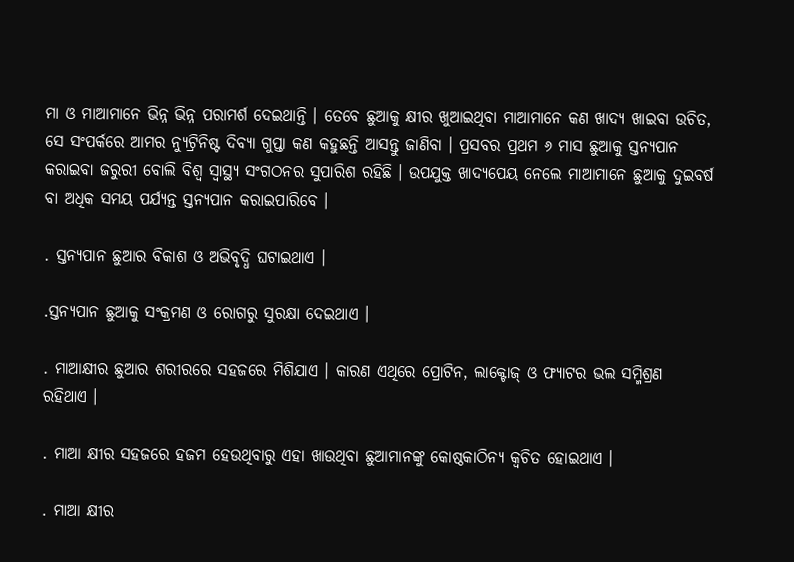ମା ଓ ମାଆମାନେ ଭିନ୍ନ ଭିନ୍ନ ପରାମର୍ଶ ଦେଇଥାନ୍ତି । ତେବେ ଛୁଆକୁ କ୍ଷୀର ଖୁଆଇଥିବା ମାଆମାନେ କଣ ଖାଦ୍ୟ ଖାଇବା ଉଚିତ, ସେ ସଂପର୍କରେ ଆମର ନ୍ୟୁଟ୍ରିନିଷ୍ଟ ଦିବ୍ୟା ଗୁପ୍ତା କଣ କହୁଛନ୍ତି ଆସନ୍ତୁ ଜାଣିବା । ପ୍ରସବର ପ୍ରଥମ ୬ ମାସ ଛୁଆକୁ ସ୍ତନ୍ୟପାନ କରାଇବା ଜରୁରୀ ବୋଲି ବିଶ୍ୱ ସ୍ୱାସ୍ଥ୍ୟ ସଂଗଠନର ସୁପାରିଶ ରହିଛି । ଉପଯୁକ୍ତ ଖାଦ୍ୟପେୟ ନେଲେ ମାଆମାନେ ଛୁଆକୁ ଦୁଇବର୍ଷ ବା ଅଧିକ ସମୟ ପର୍ଯ୍ୟନ୍ତ ସ୍ତନ୍ୟପାନ କରାଇପାରିବେ ।

. ସ୍ତନ୍ୟପାନ ଛୁଆର ବିକାଶ ଓ ଅଭିବୃଦ୍ଧି ଘଟାଇଥାଏ ।

.ସ୍ତନ୍ୟପାନ ଛୁଆକୁ ସଂକ୍ରମଣ ଓ ରୋଗରୁ ସୁରକ୍ଷା ଦେଇଥାଏ ।

. ମାଆକ୍ଷୀର ଛୁଆର ଶରୀରରେ ସହଜରେ ମିଶିଯାଏ । କାରଣ ଏଥିରେ ପ୍ରୋଟିନ, ଲାକ୍ଟୋଜ୍ ଓ ଫ୍ୟାଟର ଭଲ ସମ୍ମିଶ୍ରଣ ରହିଥାଏ ।

. ମାଆ କ୍ଷୀର ସହଜରେ ହଜମ ହେଉଥିବାରୁ ଏହା ଖାଉଥିବା ଛୁଆମାନଙ୍କୁ କୋଷ୍ଠକାଠିନ୍ୟ କ୍ୱଚିତ ହୋଇଥାଏ ।

. ମାଆ କ୍ଷୀର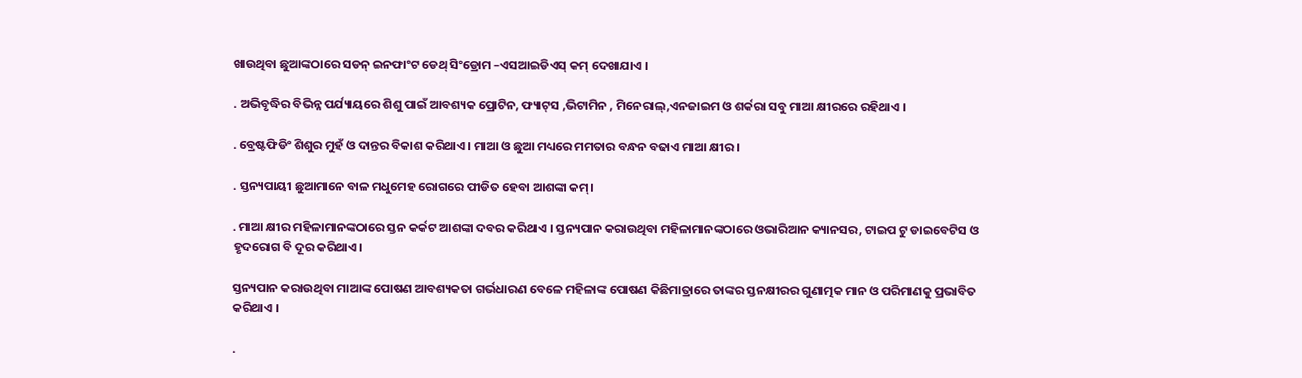ଖାଉଥିବା ଛୁଆଙ୍କଠାରେ ସଡନ୍ ଇନଫାଂଟ ଡେଥ୍ ସିଂଡ୍ରୋମ –ଏସଆଇଡିଏସ୍ କମ୍ ଦେଖାଯାଏ ।

. ଅଭିବୃଦ୍ଧିର ବିଭିନ୍ନ ପର୍ଯ୍ୟାୟରେ ଶିଶୁ ପାଇଁ ଆବଶ୍ୟକ ପ୍ରୋଟିନ, ଫ୍ୟାଟ୍‌ସ ,ଭିଟାମିନ , ମିନେରାଲ୍‌,ଏନଜାଇମ ଓ ଶର୍କରା ସବୁ ମାଆ କ୍ଷୀରରେ ରହିଥାଏ ।

. ବ୍ରେଷ୍ଟଫିଡିଂ ଶିଶୁର ମୁହଁ ଓ ଦାନ୍ତର ବିକାଶ କରିଥାଏ । ମାଆ ଓ ଛୁଆ ମଧ୍ୟରେ ମମତାର ବନ୍ଧନ ବଢାଏ ମାଆ କ୍ଷୀର ।

. ସ୍ତନ୍ୟପାୟୀ ଛୁଆମାନେ ବାଳ ମଧୁମେହ ରୋଗରେ ପୀଡିତ ହେବା ଆଶଙ୍କା କମ୍।

. ମାଆ କ୍ଷୀର ମହିଳାମାନଙ୍କଠାରେ ସ୍ତନ କର୍କଟ ଆଶଙ୍କା ଦବର କରିଥାଏ । ସ୍ତନ୍ୟପାନ କରାଉଥିବା ମହିଳାମାନଙ୍କଠାରେ ଓଭାରିଆନ କ୍ୟାନସର, ଟାଇପ ଟୁ ଡାଇବେଟିସ ଓ ହୃଦରୋଗ ବି ଦୂର କରିଥାଏ।

ସ୍ତନ୍ୟପାନ କରାଉଥିବା ମାଆଙ୍କ ପୋଷଣ ଆବଶ୍ୟକତା ଗର୍ଭଧାରଣ ବେଳେ ମହିଳାଙ୍କ ପୋଷଣ କିଛିମାତ୍ରାରେ ତାଙ୍କର ସ୍ତନକ୍ଷୀରର ଗୁଣାତ୍ମକ ମାନ ଓ ପରିମାଣକୁ ପ୍ରଭାବିତ କରିଥାଏ ।

.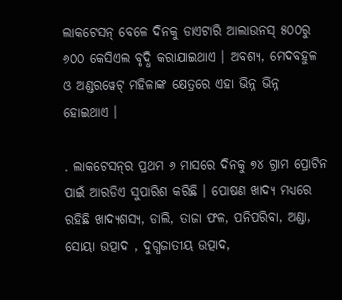ଲାକଟେସନ୍ ବେଳେ ଦିନକୁ ଡାଏଟାରି ଆଲାଉନସ୍ ୫୦୦ରୁ ୬୦୦ କେସିଏଲ ବୃଦ୍ଧି କରାଯାଇଥାଏ । ଅବଶ୍ୟ, ମେଦବହୁଳ ଓ ଅଣ୍ଡରୱେଟ୍ ମହିଳାଙ୍କ କ୍ଷେତ୍ରରେ ଏହା ଭିନ୍ନ ଭିନ୍ନ ହୋଇଥାଏ ।

. ଲାକଟେସନ୍‌ର ପ୍ରଥମ ୬ ମାସରେ ଦିନକୁ ୭୪ ଗ୍ରାମ ପ୍ରୋଟିନ ପାଇଁ ଆରଡିଏ ସୁପାରିଶ କରିଛି । ପୋଷଣ ଖାଦ୍ୟ ମଧ୍ୟରେ ରହିଛି ଖାଦ୍ୟଶସ୍ୟ, ଡାଲି, ତାଜା ଫଳ, ପନିପରିବା, ଅଣ୍ଡା, ସୋୟା ଉତ୍ପାଦ , ଦୁଗ୍ଧଜାତୀୟ ଉତ୍ପାଦ,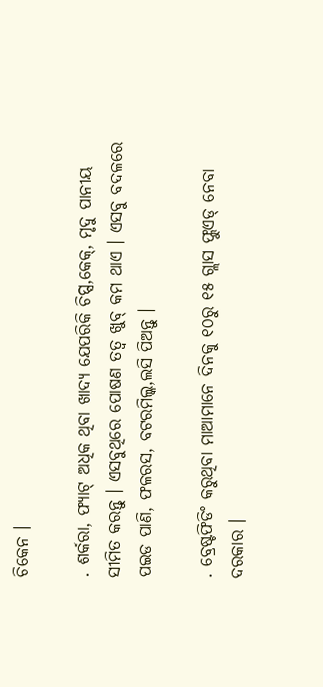ଚିକେନ ।

. ଶର୍କରା, ଫ୍ୟାଟ୍ ଅଧିକ ଥିବା ଖାଦ୍ୟ ଯେପରିକି ଚିପ୍ସ,କେକ୍‌, ମୃଦୁ ପାନୀୟ ସୀମିତ କରନ୍ତୁ । ଏସବୁଥିରେ ପୋଷଣ ତତ୍ୱ ଖୁବ୍ କମ ଥାଏ । ଏସବୁ ବଦଳରେ ପଇଡ ପାଣି, ଫଳରସ, ବଟରମିଲ୍କ,ଲସି ପିଅନ୍ତୁ ।

. ବ୍ରେଷ୍ଟଫିଡିଂ କରୁଥିବା ମାଆମାନେ ଦିନକୁ ୧୦ରୁ ୧୫ ଗ୍ଲାସ ଫ୍ଲୁଏଡ୍ ନେବା ଦରକାର ।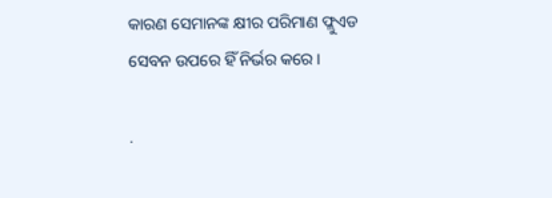କାରଣ ସେମାନଙ୍କ କ୍ଷୀର ପରିମାଣ ଫ୍ଲୁଏଡ ସେବନ ଉପରେ ହିଁ ନିର୍ଭର କରେ ।

.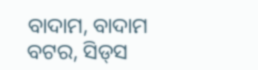ବାଦାମ, ବାଦାମ ବଟର, ସିଡ୍‌ସ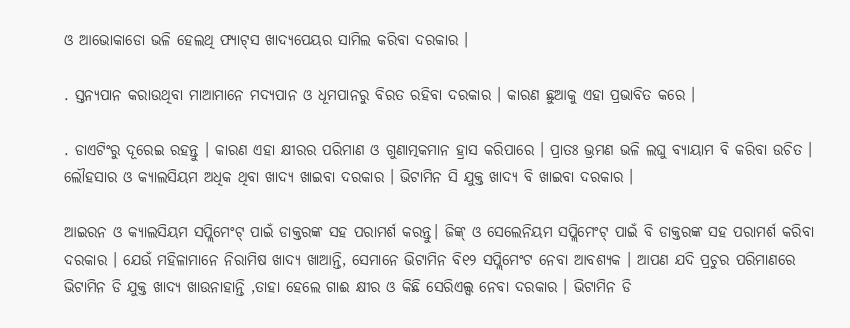ଓ ଆଭୋକାଡୋ ଭଳି ହେଲଥି ଫ୍ୟାଟ୍‌ସ ଖାଦ୍ୟପେୟର ସାମିଲ କରିବା ଦରକାର ।

. ସ୍ତନ୍ୟପାନ କରାଉଥିବା ମାଆମାନେ ମଦ୍ୟପାନ ଓ ଧୂମପାନରୁ ବିରତ ରହିବା ଦରକାର । କାରଣ ଛୁଆକୁ ଏହା ପ୍ରଭାବିତ କରେ ।

. ଡାଏଟିଂରୁ ଦୂରେଇ ରହନ୍ତୁ । କାରଣ ଏହା କ୍ଷୀରର ପରିମାଣ ଓ ଗୁଣାତ୍ମକମାନ ହ୍ରାସ କରିପାରେ । ପ୍ରାତଃ ଭ୍ରମଣ ଭଳି ଲଘୁ ବ୍ୟାୟାମ ବି କରିବା ଉଚିତ । ଲୌହସାର ଓ କ୍ୟାଲସିୟମ ଅଧିକ ଥିବା ଖାଦ୍ୟ ଖାଇବା ଦରକାର । ଭିଟାମିନ ସି ଯୁକ୍ତ ଖାଦ୍ୟ ବି ଖାଇବା ଦରକାର ।

ଆଇରନ ଓ କ୍ୟାଲସିୟମ ସପ୍ଲିମେଂଟ୍ ପାଇଁ ଡାକ୍ତରଙ୍କ ସହ ପରାମର୍ଶ କରନ୍ତୁ। ଜିଙ୍କ୍ ଓ ସେଲେନିୟମ ସପ୍ଲିମେଂଟ୍ ପାଇଁ ବି ଡାକ୍ତରଙ୍କ ସହ ପରାମର୍ଶ କରିବା ଦରକାର । ଯେଉଁ ମହିଳାମାନେ ନିରାମିଷ ଖାଦ୍ୟ ଖାଆନ୍ତି, ସେମାନେ ଭିଟାମିନ ବି୧୨ ସପ୍ଲିମେଂଟ ନେବା ଆବଶ୍ୟକ । ଆପଣ ଯଦି ପ୍ରଚୁର ପରିମାଣରେ ଭିଟାମିନ ଡି ଯୁକ୍ତ ଖାଦ୍ୟ ଖାଉନାହାନ୍ତି ,ତାହା ହେଲେ ଗାଈ କ୍ଷୀର ଓ କିଛି ସେରିଏଲ୍ସ ନେବା ଦରକାର । ଭିଟାମିନ ଡି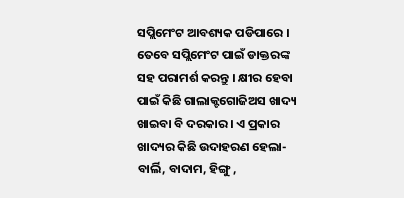ସପ୍ଲିମେଂଟ ଆବଶ୍ୟକ ପଡିପାରେ । ତେବେ ସପ୍ଲିମେଂଟ ପାଇଁ ଡାକ୍ତରଙ୍କ ସହ ପରାମର୍ଶ କରନ୍ତୁ । କ୍ଷୀର ହେବା ପାଇଁ କିଛି ଗାଲାକ୍ଟଗୋଜିଅସ ଖାଦ୍ୟ ଖାଇବା ବି ଦରକାର । ଏ ପ୍ରକାର ଖାଦ୍ୟର କିଛି ଉଦାହରଣ ହେଲା-ବାର୍ଲି, ବାଦାମ, ହିଙ୍ଗୁ ,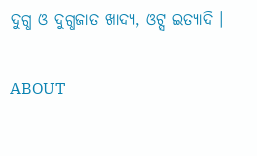ଦୁଗ୍ଧ ଓ ଦୁଗ୍ଧଜାତ ଖାଦ୍ୟ, ଓଟ୍ସ ଇତ୍ୟାଦି ।

ABOUT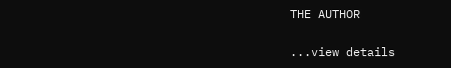THE AUTHOR

...view details